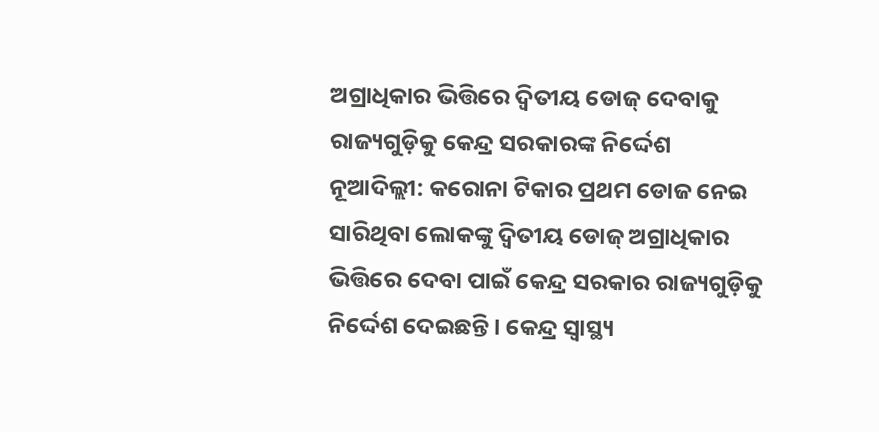ଅଗ୍ରାଧିକାର ଭିତ୍ତିରେ ଦ୍ୱିତୀୟ ଡୋଜ୍ ଦେବାକୁ ରାଜ୍ୟଗୁଡ଼ିକୁ କେନ୍ଦ୍ର ସରକାରଙ୍କ ନିର୍ଦ୍ଦେଶ
ନୂଆଦିଲ୍ଲୀ: କରୋନା ଟିକାର ପ୍ରଥମ ଡୋଜ ନେଇ ସାରିଥିବା ଲୋକଙ୍କୁ ଦ୍ୱିତୀୟ ଡୋଜ୍ ଅଗ୍ରାଧିକାର ଭିତ୍ତିରେ ଦେବା ପାଇଁ କେନ୍ଦ୍ର ସରକାର ରାଜ୍ୟଗୁଡ଼ିକୁ ନିର୍ଦ୍ଦେଶ ଦେଇଛନ୍ତି । କେନ୍ଦ୍ର ସ୍ୱାସ୍ଥ୍ୟ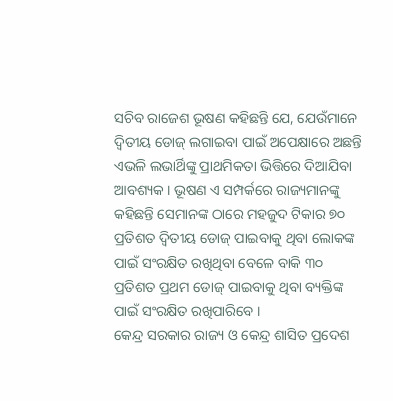ସଚିବ ରାଜେଶ ଭୂଷଣ କହିଛନ୍ତି ଯେ, ଯେଉଁମାନେ ଦ୍ୱିତୀୟ ଡୋଜ୍ ଲଗାଇବା ପାଇଁ ଅପେକ୍ଷାରେ ଅଛନ୍ତି ଏଭଳି ଲଭାର୍ଥିଙ୍କୁ ପ୍ରାଥମିକତା ଭିତ୍ତିରେ ଦିଆଯିବା ଆବଶ୍ୟକ । ଭୂଷଣ ଏ ସମ୍ପର୍କରେ ରାଜ୍ୟମାନଙ୍କୁ କହିଛନ୍ତି ସେମାନଙ୍କ ଠାରେ ମହଜୁଦ ଟିକାର ୭୦ ପ୍ରତିଶତ ଦ୍ୱିତୀୟ ଡୋଜ୍ ପାଇବାକୁ ଥିବା ଲୋକଙ୍କ ପାଇଁ ସଂରକ୍ଷିତ ରଖିଥିବା ବେଳେ ବାକି ୩୦ ପ୍ରତିଶତ ପ୍ରଥମ ଡୋଜ୍ ପାଇବାକୁ ଥିବା ବ୍ୟକ୍ତିଙ୍କ ପାଇଁ ସଂରକ୍ଷିତ ରଖିପାରିବେ ।
କେନ୍ଦ୍ର ସରକାର ରାଜ୍ୟ ଓ କେନ୍ଦ୍ର ଶାସିତ ପ୍ରଦେଶ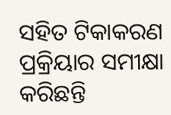ସହିତ ଟିକାକରଣ ପ୍ରକ୍ରିୟାର ସମୀକ୍ଷା କରିଛନ୍ତି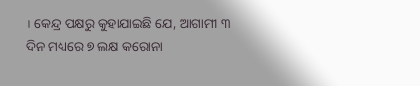। କେନ୍ଦ୍ର ପକ୍ଷରୁ କୁହାଯାଇଛି ଯେ, ଆଗାମୀ ୩ ଦିନ ମଧ୍ୟରେ ୭ ଲକ୍ଷ କରୋନା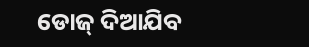ଡୋଜ୍ ଦିଆଯିବ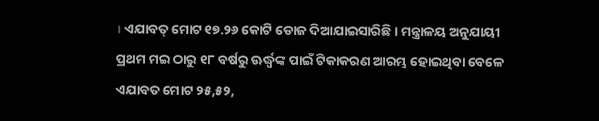। ଏଯାବତ୍ ମୋଟ ୧୭.୨୬ କୋଟି ଡୋଜ ଦିଆଯାଇସାରିଛି । ମନ୍ତ୍ରାଳୟ ଅନୁଯାୟୀ ପ୍ରଥମ ମଇ ଠାରୁ ୧୮ ବର୍ଷରୁ ଊର୍ଦ୍ଧ୍ୱଙ୍କ ପାଇଁ ଟିକାକରଣ ଆରମ୍ଭ ହୋଇଥିବା ବେଳେ ଏଯାବତ ମୋଟ ୨୫,୫୨,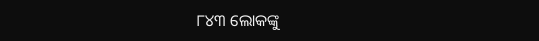୮୪୩ ଲୋକଙ୍କୁ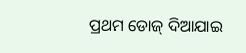ପ୍ରଥମ ଡୋଜ୍ ଦିଆଯାଇ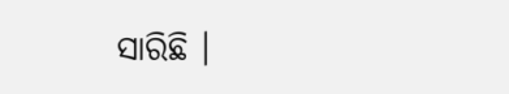ସାରିଛି ।